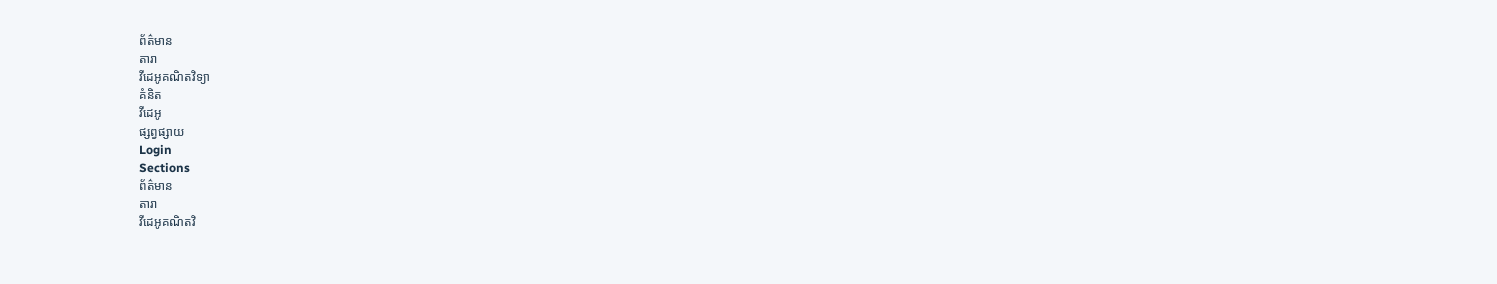ព័ត៌មាន
តារា
វីដេអូគណិតវិទ្យា
គំនិត
វីដេអូ
ផ្សព្វផ្សាយ
Login
Sections
ព័ត៌មាន
តារា
វីដេអូគណិតវិ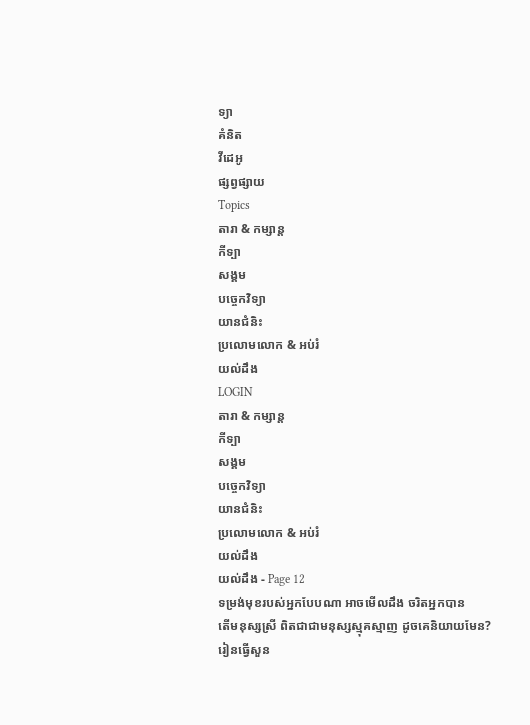ទ្យា
គំនិត
វីដេអូ
ផ្សព្វផ្សាយ
Topics
តារា & កម្សាន្ដ
កីទ្បា
សង្គម
បច្ចេកវិទ្យា
យានជំនិះ
ប្រលោមលោក & អប់រំ
យល់ដឹង
LOGIN
តារា & កម្សាន្ដ
កីទ្បា
សង្គម
បច្ចេកវិទ្យា
យានជំនិះ
ប្រលោមលោក & អប់រំ
យល់ដឹង
យល់ដឹង - Page 12
ទម្រង់មុខរបស់អ្នកបែបណា អាចមេីលដឹង ចរិតអ្នកបាន
តើមនុស្សស្រី ពិតជាជាមនុស្សស្មុគស្មាញ ដូចគេនិយាយមែន?
រៀនធ្វើសួន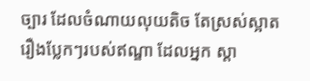ច្បារ ដែលចំណាយលុយតិច តែស្រស់ស្អាត
រឿងប្លែកៗរបស់ឥណ្ឌា ដែលអ្នក ស្តា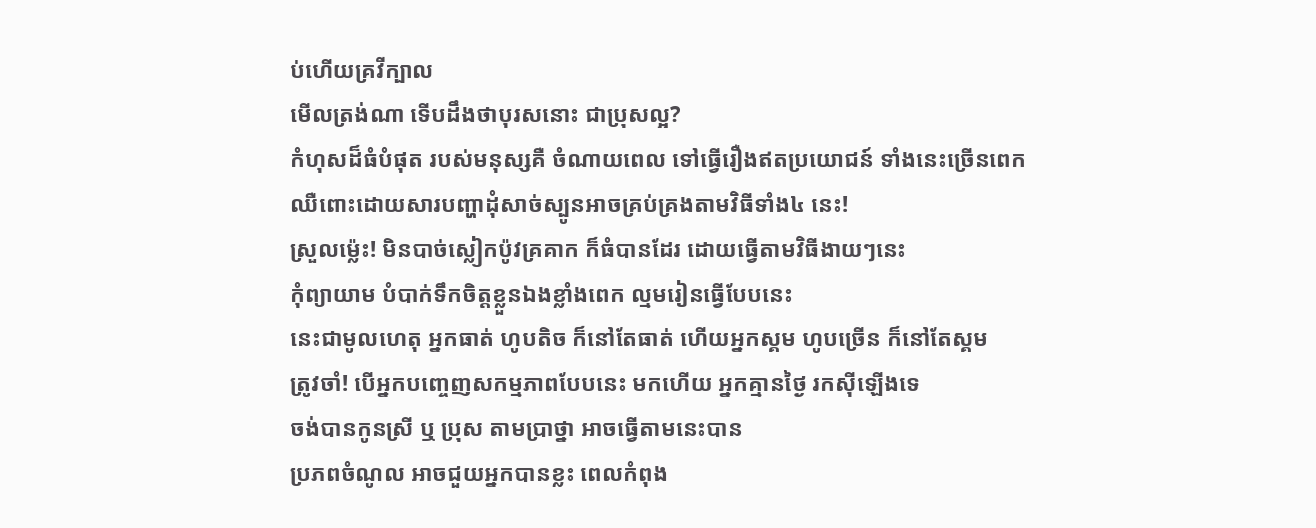ប់ហើយគ្រវីក្បាល
មើលត្រង់ណា ទើបដឹងថាបុរសនោះ ជាប្រុសល្អ?
កំហុសដ៏ធំបំផុត របស់មនុស្សគឺ ចំណាយពេល ទៅធ្វើរឿងឥតប្រយោជន៍ ទាំងនេះច្រើនពេក
ឈឺពោះដោយសារបញ្ហាដុំសាច់ស្បូនអាចគ្រប់គ្រងតាមវិធីទាំង៤ នេះ!
ស្រួលម្ល៉េះ! មិនបាច់ស្លៀកប៉ូវគ្រគាក ក៏ធំបានដែរ ដោយធ្វេីតាមវិធីងាយៗនេះ
កុំព្យាយាម បំបាក់ទឹកចិត្តខ្លួនឯងខ្លាំងពេក ល្មមរៀនធ្វេីបែបនេះ
នេះជាមូលហេតុ អ្នកធាត់ ហូបតិច ក៏នៅតែធាត់ ហើយអ្នកស្គម ហូបច្រើន ក៏នៅតែស្គម
ត្រូវចាំ! បើអ្នកបញ្ចេញសកម្មភាពបែបនេះ មកហេីយ អ្នកគ្មានថ្ងៃ រកស៊ីឡេីងទេ
ចង់បានកូនស្រី ឬ ប្រុស តាមប្រាថ្នា អាចធ្វើតាមនេះបាន
ប្រភពចំណូល អាចជួយអ្នកបានខ្លះ ពេលកំពុង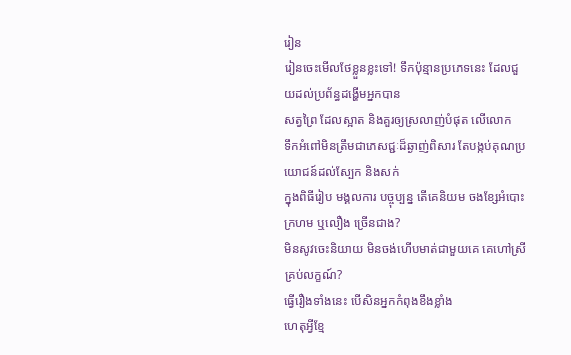រៀន
រៀនចេះមើលថែខ្លួនខ្លះទៅ! ទឹកប៉ុន្មានប្រភេទនេះ ដែលជួយដល់ប្រព័ន្ធដង្ហើមអ្នកបាន
សត្វព្រៃ ដែលស្អាត និងគួរឲ្យស្រលាញ់បំផុត លើលោក
ទឹកអំពៅមិនត្រឹមជាភេសជ្ជៈដ៏ឆ្ងាញ់ពិសារ តែបង្កប់គុណប្រយោជន៍ដល់ស្បែក និងសក់
ក្នុងពិធីរៀប មង្គលការ បច្ចុប្បន្ន តើគេនិយម ចងខ្សែអំបោះក្រហម ឬលឿង ច្រើនជាង?
មិនសូវចេះនិយាយ មិនចង់ហើបមាត់ជាមួយគេ គេហៅស្រីគ្រប់លក្ខណ៍?
ធ្វើរឿងទាំងនេះ បើសិនអ្នកកំពុងខឹងខ្លាំង
ហេតុអ្វីខ្មែ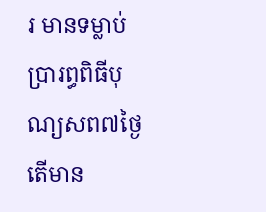រ មានទម្លាប់ប្រារព្ធពិធីបុណ្យសព៧ថ្ងៃ តើមាន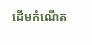ដើមកំណើត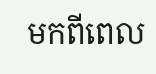មកពីពេល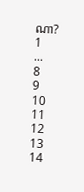ណា?
1
...
8
9
10
11
12
13
14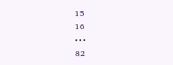15
16
• • •
82